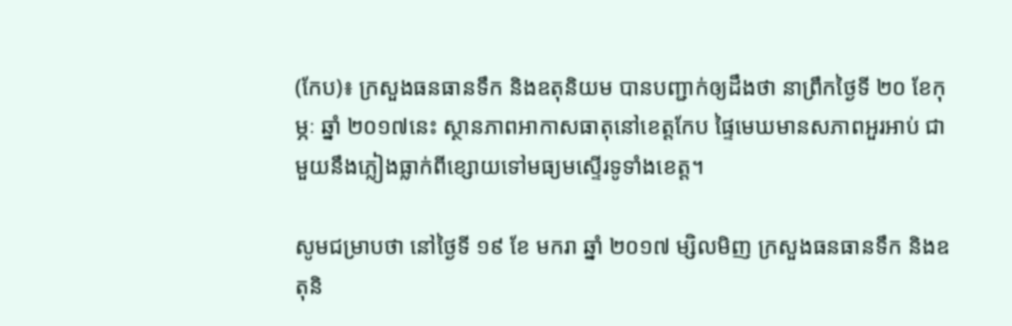(កែប)៖ ក្រសួងធនធានទឹក និងឧតុនិយម បានបញ្ជាក់ឲ្យដឹងថា នាព្រឹកថ្ងៃទី ២០ ខែកុម្ភៈ ឆ្នាំ ២០១៧នេះ ស្ថានភាពអាកាសធាតុនៅខេត្តកែប ផ្ទៃមេឃមានសភាពអួរអាប់ ជាមួយនឹងភ្លៀងធ្លាក់ពីខ្សោយទៅមធ្យមស្ទើរទូទាំងខេត្ត។

សូមជម្រាបថា នៅថ្ងៃទី ១៩ ខែ មករា ឆ្នាំ ២០១៧ ម្សិលមិញ ក្រសួងធនធានទឹក និងឧតុនិ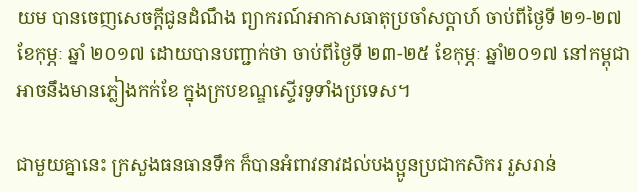យម បានចេញសេចក្តីជូនដំណឹង ព្យាករណ៍អាកាសធាតុប្រចាំសប្តាហ៍ ចាប់ពីថ្ងៃទី ២១-២៧ ខែកុម្ភៈ ឆ្នាំ ២០១៧ ដោយបានបញ្ជាក់ថា ចាប់ពីថ្ងៃទី ២៣-២៥ ខែកុម្ភៈ ឆ្នាំ២០១៧ នៅកម្ពុជា អាចនឹងមានភ្លៀងកក់ខែ ក្នុងក្របខណ្ឌស្ទើរទូទាំងប្រទេស។

ជាមួយគ្នានេះ ក្រសួងធនធានទឹក ក៏បានអំពាវនាវដល់បងប្អូនប្រជាកសិករ រួសរាន់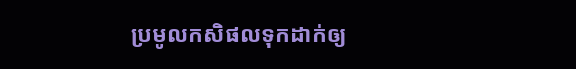ប្រមូលកសិផលទុកដាក់ឲ្យ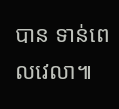បាន ទាន់ពេលវេលា៕